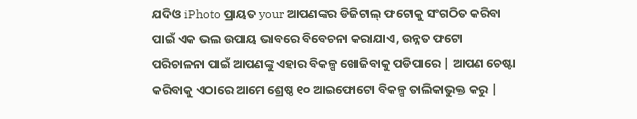ଯଦିଓ iPhoto ପ୍ରାୟତ your ଆପଣଙ୍କର ଡିଜିଟାଲ୍ ଫଟୋକୁ ସଂଗଠିତ କରିବା ପାଇଁ ଏକ ଭଲ ଉପାୟ ଭାବରେ ବିବେଚନା କରାଯାଏ, ଉନ୍ନତ ଫଟୋ ପରିଚାଳନା ପାଇଁ ଆପଣଙ୍କୁ ଏହାର ବିକଳ୍ପ ଖୋଜିବାକୁ ପଡିପାରେ | ଆପଣ ଚେଷ୍ଟା କରିବାକୁ ଏଠାରେ ଆମେ ଶ୍ରେଷ୍ଠ ୧୦ ଆଇଫୋଟୋ ବିକଳ୍ପ ତାଲିକାଭୁକ୍ତ କରୁ |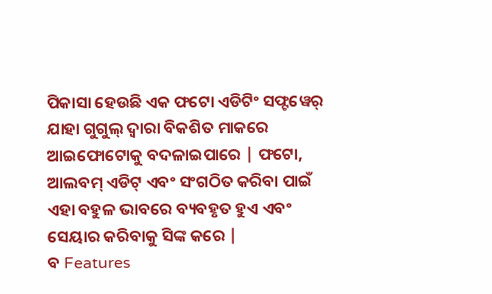ପିକାସା ହେଉଛି ଏକ ଫଟୋ ଏଡିଟିଂ ସଫ୍ଟୱେର୍ ଯାହା ଗୁଗୁଲ୍ ଦ୍ୱାରା ବିକଶିତ ମାକରେ ଆଇଫୋଟୋକୁ ବଦଳାଇପାରେ | ଫଟୋ, ଆଲବମ୍ ଏଡିଟ୍ ଏବଂ ସଂଗଠିତ କରିବା ପାଇଁ ଏହା ବହୁଳ ଭାବରେ ବ୍ୟବହୃତ ହୁଏ ଏବଂ ସେୟାର କରିବାକୁ ସିଙ୍କ କରେ |
ବ Features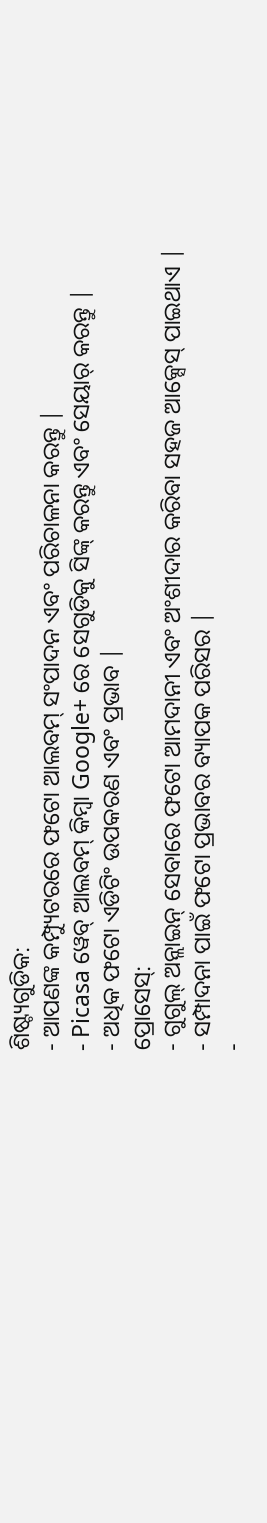ଶିଷ୍ଟ୍ୟଗୁଡିକ:
- ଆପଣଙ୍କ କମ୍ପ୍ୟୁଟରରେ ଫଟୋ ଆଲବମ୍ ସଂପାଦନ ଏବଂ ପରିଚାଳନା କରନ୍ତୁ |
- Picasa ୱେବ୍ ଆଲବମ୍ କିମ୍ବା Google+ ରେ ସେଗୁଡିକୁ ସିଙ୍କ୍ କରନ୍ତୁ ଏବଂ ସେୟାର୍ କରନ୍ତୁ |
- ଅଧିକ ଫଟୋ ଏଡିଟିଂ ଉପକରଣ ଏବଂ ପ୍ରଭାବ |
ପ୍ରୋସେସ୍:
- ଗୁଗୁଲ୍ ଅନ୍ଲାଇନ୍ ସେବାରେ ଫଟୋ ଆମଦାନୀ ଏବଂ ଅଂଶୀଦାର କରିବା ସହଜ ଆକ୍ସେସ୍ ପାଇଥାଏ |
- ସମ୍ପାଦନା ପାଇଁ ଫଟୋ ପ୍ରଭାବର ବ୍ୟାପକ ପରିସର |
-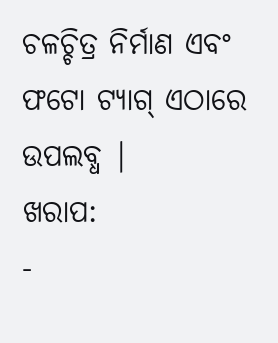ଚଳଚ୍ଚିତ୍ର ନିର୍ମାଣ ଏବଂ ଫଟୋ ଟ୍ୟାଗ୍ ଏଠାରେ ଉପଲବ୍ଧ |
ଖରାପ:
-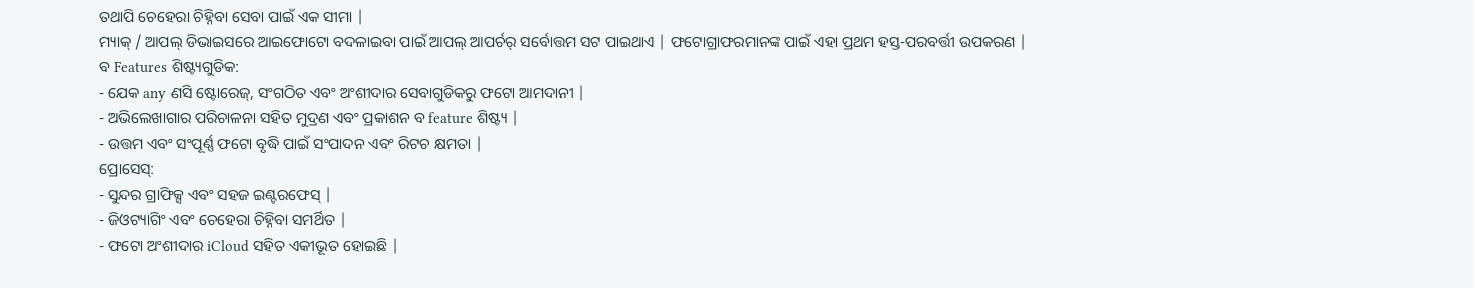ତଥାପି ଚେହେରା ଚିହ୍ନିବା ସେବା ପାଇଁ ଏକ ସୀମା |
ମ୍ୟାକ୍ / ଆପଲ୍ ଡିଭାଇସରେ ଆଇଫୋଟୋ ବଦଳାଇବା ପାଇଁ ଆପଲ୍ ଆପର୍ଚର୍ ସର୍ବୋତ୍ତମ ସଟ ପାଇଥାଏ | ଫଟୋଗ୍ରାଫରମାନଙ୍କ ପାଇଁ ଏହା ପ୍ରଥମ ହସ୍ତ-ପରବର୍ତ୍ତୀ ଉପକରଣ |
ବ Features ଶିଷ୍ଟ୍ୟଗୁଡିକ:
- ଯେକ any ଣସି ଷ୍ଟୋରେଜ୍, ସଂଗଠିତ ଏବଂ ଅଂଶୀଦାର ସେବାଗୁଡିକରୁ ଫଟୋ ଆମଦାନୀ |
- ଅଭିଲେଖାଗାର ପରିଚାଳନା ସହିତ ମୁଦ୍ରଣ ଏବଂ ପ୍ରକାଶନ ବ feature ଶିଷ୍ଟ୍ୟ |
- ଉତ୍ତମ ଏବଂ ସଂପୂର୍ଣ୍ଣ ଫଟୋ ବୃଦ୍ଧି ପାଇଁ ସଂପାଦନ ଏବଂ ରିଟଚ କ୍ଷମତା |
ପ୍ରୋସେସ୍:
- ସୁନ୍ଦର ଗ୍ରାଫିକ୍ସ ଏବଂ ସହଜ ଇଣ୍ଟରଫେସ୍ |
- ଜିଓଟ୍ୟାଗିଂ ଏବଂ ଚେହେରା ଚିହ୍ନିବା ସମର୍ଥିତ |
- ଫଟୋ ଅଂଶୀଦାର iCloud ସହିତ ଏକୀଭୂତ ହୋଇଛି |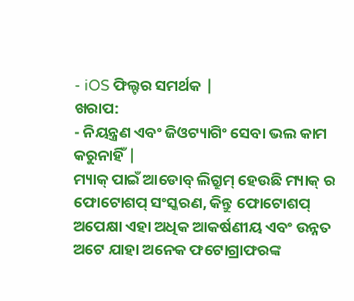- iOS ଫିଲ୍ଟର ସମର୍ଥକ |
ଖରାପ:
- ନିୟନ୍ତ୍ରଣ ଏବଂ ଜିଓଟ୍ୟାଗିଂ ସେବା ଭଲ କାମ କରୁନାହିଁ |
ମ୍ୟାକ୍ ପାଇଁ ଆଡୋବ୍ ଲିଗ୍ରୁମ୍ ହେଉଛି ମ୍ୟାକ୍ ର ଫୋଟୋଶପ୍ ସଂସ୍କରଣ, କିନ୍ତୁ ଫୋଟୋଶପ୍ ଅପେକ୍ଷା ଏହା ଅଧିକ ଆକର୍ଷଣୀୟ ଏବଂ ଉନ୍ନତ ଅଟେ ଯାହା ଅନେକ ଫଟୋଗ୍ରାଫରଙ୍କ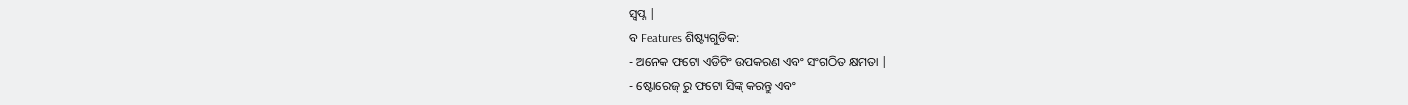ସ୍ୱପ୍ନ |
ବ Features ଶିଷ୍ଟ୍ୟଗୁଡିକ:
- ଅନେକ ଫଟୋ ଏଡିଟିଂ ଉପକରଣ ଏବଂ ସଂଗଠିତ କ୍ଷମତା |
- ଷ୍ଟୋରେଜ୍ ରୁ ଫଟୋ ସିଙ୍କ୍ କରନ୍ତୁ ଏବଂ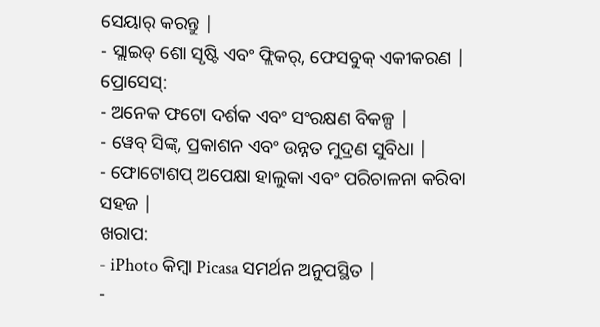ସେୟାର୍ କରନ୍ତୁ |
- ସ୍ଲାଇଡ୍ ଶୋ ସୃଷ୍ଟି ଏବଂ ଫ୍ଲିକର୍, ଫେସବୁକ୍ ଏକୀକରଣ |
ପ୍ରୋସେସ୍:
- ଅନେକ ଫଟୋ ଦର୍ଶକ ଏବଂ ସଂରକ୍ଷଣ ବିକଳ୍ପ |
- ୱେବ୍ ସିଙ୍କ୍, ପ୍ରକାଶନ ଏବଂ ଉନ୍ନତ ମୁଦ୍ରଣ ସୁବିଧା |
- ଫୋଟୋଶପ୍ ଅପେକ୍ଷା ହାଲୁକା ଏବଂ ପରିଚାଳନା କରିବା ସହଜ |
ଖରାପ:
- iPhoto କିମ୍ବା Picasa ସମର୍ଥନ ଅନୁପସ୍ଥିତ |
-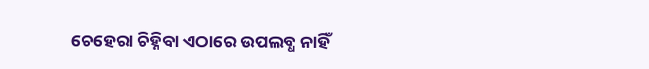ଚେହେରା ଚିହ୍ନିବା ଏଠାରେ ଉପଲବ୍ଧ ନାହିଁ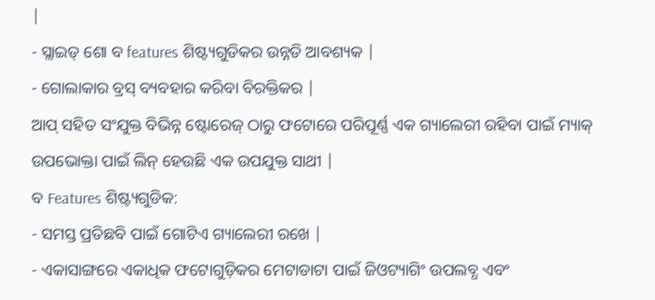|
- ସ୍ଲାଇଡ୍ ଶୋ ବ features ଶିଷ୍ଟ୍ୟଗୁଡିକର ଉନ୍ନତି ଆବଶ୍ୟକ |
- ଗୋଲାକାର ବ୍ରସ୍ ବ୍ୟବହାର କରିବା ବିରକ୍ତିକର |
ଆପ୍ ସହିତ ସଂଯୁକ୍ତ ବିଭିନ୍ନ ଷ୍ଟୋରେଜ୍ ଠାରୁ ଫଟୋରେ ପରିପୂର୍ଣ୍ଣ ଏକ ଗ୍ୟାଲେରୀ ରହିବା ପାଇଁ ମ୍ୟାକ୍ ଉପଭୋକ୍ତା ପାଇଁ ଲିନ୍ ହେଉଛି ଏକ ଉପଯୁକ୍ତ ସାଥୀ |
ବ Features ଶିଷ୍ଟ୍ୟଗୁଡିକ:
- ସମସ୍ତ ପ୍ରତିଛବି ପାଇଁ ଗୋଟିଏ ଗ୍ୟାଲେରୀ ରଖେ |
- ଏକାସାଙ୍ଗରେ ଏକାଧିକ ଫଟୋଗୁଡ଼ିକର ମେଟାଡାଟା ପାଇଁ ଜିଓଟ୍ୟାଗିଂ ଉପଲବ୍ଧ ଏବଂ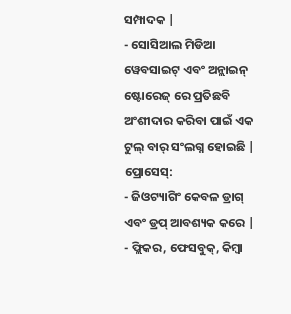ସମ୍ପାଦକ |
- ସୋସିଆଲ ମିଡିଆ ୱେବସାଇଟ୍ ଏବଂ ଅନ୍ଲାଇନ୍ ଷ୍ଟୋରେଜ୍ ରେ ପ୍ରତିଛବି ଅଂଶୀଦାର କରିବା ପାଇଁ ଏକ ଟୁଲ୍ ବାର୍ ସଂଲଗ୍ନ ହୋଇଛି |
ପ୍ରୋସେସ୍:
- ଜିଓଟ୍ୟାଗିଂ କେବଳ ଡ୍ରାଗ୍ ଏବଂ ଡ୍ରପ୍ ଆବଶ୍ୟକ କରେ |
- ଫ୍ଲିକର, ଫେସବୁକ୍, କିମ୍ବା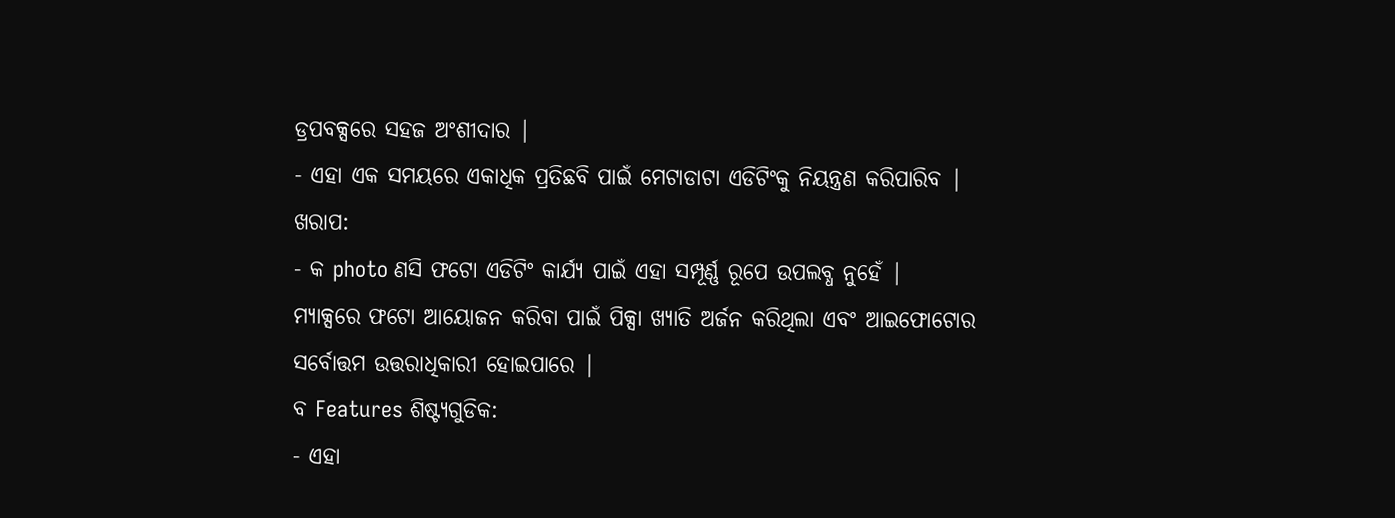ଡ୍ରପବକ୍ସରେ ସହଜ ଅଂଶୀଦାର |
- ଏହା ଏକ ସମୟରେ ଏକାଧିକ ପ୍ରତିଛବି ପାଇଁ ମେଟାଡାଟା ଏଡିଟିଂକୁ ନିୟନ୍ତ୍ରଣ କରିପାରିବ |
ଖରାପ:
- କ photo ଣସି ଫଟୋ ଏଡିଟିଂ କାର୍ଯ୍ୟ ପାଇଁ ଏହା ସମ୍ପୂର୍ଣ୍ଣ ରୂପେ ଉପଲବ୍ଧ ନୁହେଁ |
ମ୍ୟାକ୍ସରେ ଫଟୋ ଆୟୋଜନ କରିବା ପାଇଁ ପିକ୍ସା ଖ୍ୟାତି ଅର୍ଜନ କରିଥିଲା ଏବଂ ଆଇଫୋଟୋର ସର୍ବୋତ୍ତମ ଉତ୍ତରାଧିକାରୀ ହୋଇପାରେ |
ବ Features ଶିଷ୍ଟ୍ୟଗୁଡିକ:
- ଏହା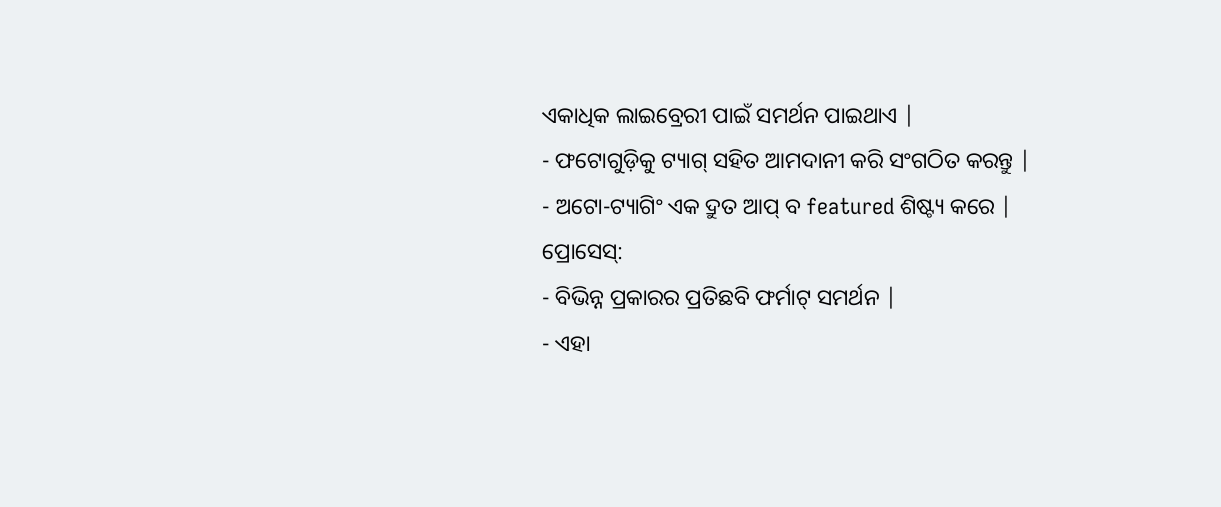ଏକାଧିକ ଲାଇବ୍ରେରୀ ପାଇଁ ସମର୍ଥନ ପାଇଥାଏ |
- ଫଟୋଗୁଡ଼ିକୁ ଟ୍ୟାଗ୍ ସହିତ ଆମଦାନୀ କରି ସଂଗଠିତ କରନ୍ତୁ |
- ଅଟୋ-ଟ୍ୟାଗିଂ ଏକ ଦ୍ରୁତ ଆପ୍ ବ featured ଶିଷ୍ଟ୍ୟ କରେ |
ପ୍ରୋସେସ୍:
- ବିଭିନ୍ନ ପ୍ରକାରର ପ୍ରତିଛବି ଫର୍ମାଟ୍ ସମର୍ଥନ |
- ଏହା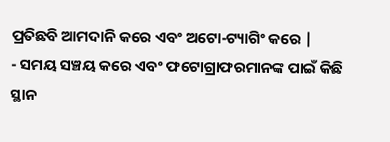ପ୍ରତିଛବି ଆମଦାନି କରେ ଏବଂ ଅଟୋ-ଟ୍ୟାଗିଂ କରେ |
- ସମୟ ସଞ୍ଚୟ କରେ ଏବଂ ଫଟୋଗ୍ରାଫରମାନଙ୍କ ପାଇଁ କିଛି ସ୍ଥାନ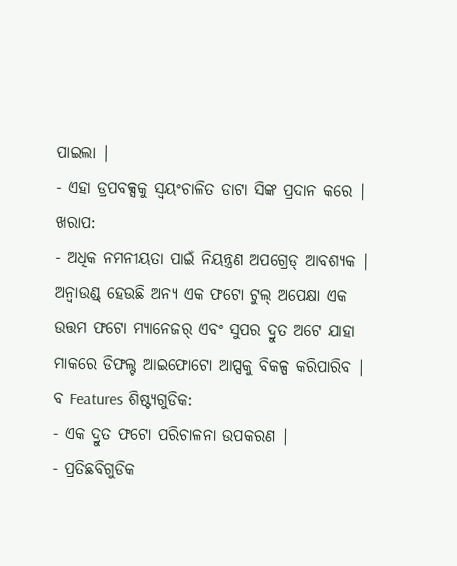ପାଇଲା |
- ଏହା ଡ୍ରପବକ୍ସକୁ ସ୍ୱୟଂଚାଳିତ ଡାଟା ସିଙ୍କ ପ୍ରଦାନ କରେ |
ଖରାପ:
- ଅଧିକ ନମନୀୟତା ପାଇଁ ନିୟନ୍ତ୍ରଣ ଅପଗ୍ରେଡ୍ ଆବଶ୍ୟକ |
ଅନ୍ବାଉଣ୍ଡ୍ ହେଉଛି ଅନ୍ୟ ଏକ ଫଟୋ ଟୁଲ୍ ଅପେକ୍ଷା ଏକ ଉତ୍ତମ ଫଟୋ ମ୍ୟାନେଜର୍ ଏବଂ ସୁପର ଦ୍ରୁତ ଅଟେ ଯାହା ମାକରେ ଡିଫଲ୍ଟ ଆଇଫୋଟୋ ଆପ୍ସକୁ ବିକଳ୍ପ କରିପାରିବ |
ବ Features ଶିଷ୍ଟ୍ୟଗୁଡିକ:
- ଏକ ଦ୍ରୁତ ଫଟୋ ପରିଚାଳନା ଉପକରଣ |
- ପ୍ରତିଛବିଗୁଡିକ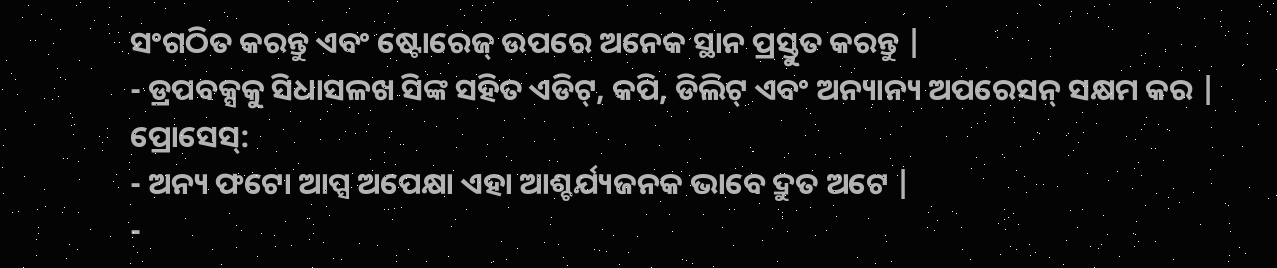ସଂଗଠିତ କରନ୍ତୁ ଏବଂ ଷ୍ଟୋରେଜ୍ ଉପରେ ଅନେକ ସ୍ଥାନ ପ୍ରସ୍ତୁତ କରନ୍ତୁ |
- ଡ୍ରପବକ୍ସକୁ ସିଧାସଳଖ ସିଙ୍କ ସହିତ ଏଡିଟ୍, କପି, ଡିଲିଟ୍ ଏବଂ ଅନ୍ୟାନ୍ୟ ଅପରେସନ୍ ସକ୍ଷମ କର |
ପ୍ରୋସେସ୍:
- ଅନ୍ୟ ଫଟୋ ଆପ୍ସ ଅପେକ୍ଷା ଏହା ଆଶ୍ଚର୍ଯ୍ୟଜନକ ଭାବେ ଦ୍ରୁତ ଅଟେ |
-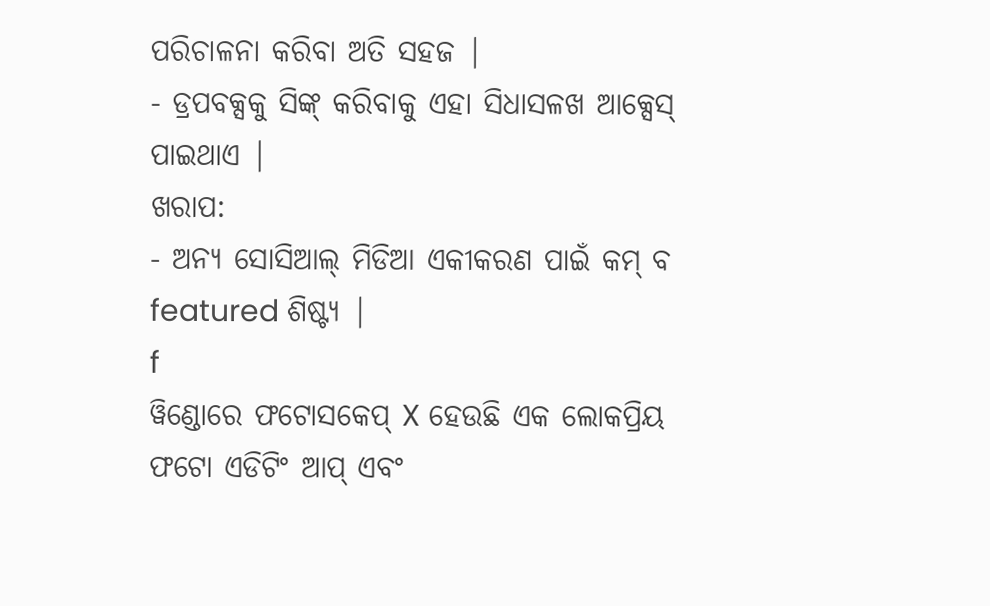ପରିଚାଳନା କରିବା ଅତି ସହଜ |
- ଡ୍ରପବକ୍ସକୁ ସିଙ୍କ୍ କରିବାକୁ ଏହା ସିଧାସଳଖ ଆକ୍ସେସ୍ ପାଇଥାଏ |
ଖରାପ:
- ଅନ୍ୟ ସୋସିଆଲ୍ ମିଡିଆ ଏକୀକରଣ ପାଇଁ କମ୍ ବ featured ଶିଷ୍ଟ୍ୟ |
f
ୱିଣ୍ଡୋରେ ଫଟୋସକେପ୍ X ହେଉଛି ଏକ ଲୋକପ୍ରିୟ ଫଟୋ ଏଡିଟିଂ ଆପ୍ ଏବଂ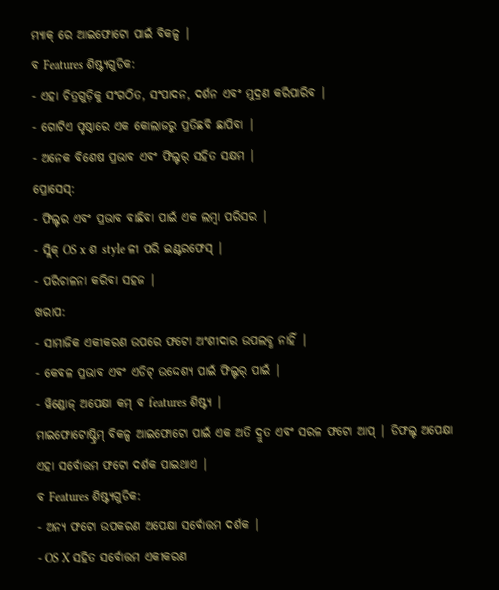ମ୍ୟାକ୍ ରେ ଆଇଫୋଟୋ ପାଇଁ ବିକଳ୍ପ |
ବ Features ଶିଷ୍ଟ୍ୟଗୁଡିକ:
- ଏହା ଚିତ୍ରଗୁଡ଼ିକୁ ସଂଗଠିତ, ସଂପାଦନ, ଦର୍ଶନ ଏବଂ ମୁଦ୍ରଣ କରିପାରିବ |
- ଗୋଟିଏ ପୃଷ୍ଠାରେ ଏକ କୋଲାଜରୁ ପ୍ରତିଛବି ଛାପିବା |
- ଅନେକ ବିଶେଷ ପ୍ରଭାବ ଏବଂ ଫିଲ୍ଟର୍ ସହିତ ସକ୍ଷମ |
ପ୍ରୋସେସ୍:
- ଫିଲ୍ଟର ଏବଂ ପ୍ରଭାବ ବାଛିବା ପାଇଁ ଏକ ଲମ୍ବା ପରିସର |
- ସ୍ଲିକ୍ OS x ଶ style ଳୀ ପରି ଇଣ୍ଟରଫେସ୍ |
- ପରିଚାଳନା କରିବା ସହଜ |
ଖରାପ:
- ସାମାଜିକ ଏକୀକରଣ ଉପରେ ଫଟୋ ଅଂଶୀଦାର ଉପଲବ୍ଧ ନାହିଁ |
- କେବଳ ପ୍ରଭାବ ଏବଂ ଏଡିଟ୍ ଉଦ୍ଦେଶ୍ୟ ପାଇଁ ଫିଲ୍ଟର୍ ପାଇଁ |
- ୱିଣ୍ଡୋଜ୍ ଅପେକ୍ଷା କମ୍ ବ features ଶିଷ୍ଟ୍ୟ |
ମାଇଫୋଟୋଷ୍ଟ୍ରିମ୍ ବିକଳ୍ପ ଆଇଫୋଟୋ ପାଇଁ ଏକ ଅତି ଦ୍ରୁତ ଏବଂ ସରଳ ଫଟୋ ଆପ୍ | ଡିଫଲ୍ଟ ଅପେକ୍ଷା ଏହା ସର୍ବୋତ୍ତମ ଫଟୋ ଦର୍ଶକ ପାଇଥାଏ |
ବ Features ଶିଷ୍ଟ୍ୟଗୁଡିକ:
- ଅନ୍ୟ ଫଟୋ ଉପକରଣ ଅପେକ୍ଷା ସର୍ବୋତ୍ତମ ଦର୍ଶକ |
- OS X ସହିତ ସର୍ବୋତ୍ତମ ଏକୀକରଣ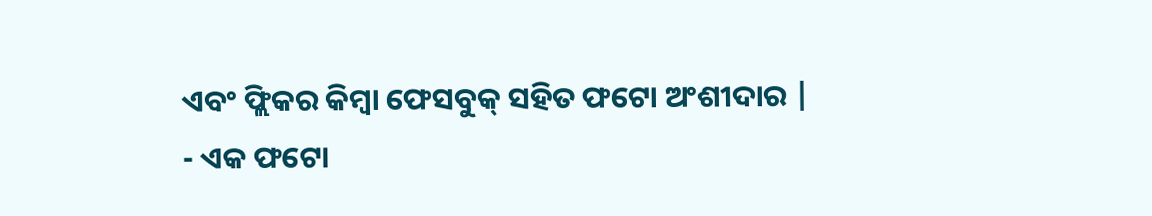ଏବଂ ଫ୍ଲିକର କିମ୍ବା ଫେସବୁକ୍ ସହିତ ଫଟୋ ଅଂଶୀଦାର |
- ଏକ ଫଟୋ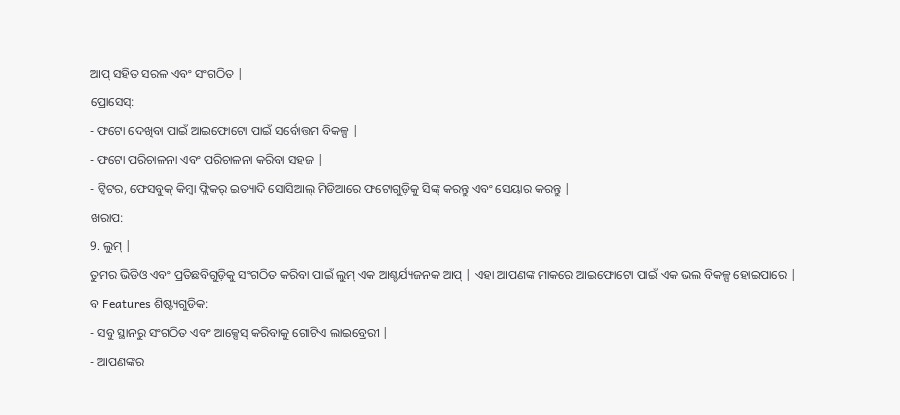ଆପ୍ ସହିତ ସରଳ ଏବଂ ସଂଗଠିତ |
ପ୍ରୋସେସ୍:
- ଫଟୋ ଦେଖିବା ପାଇଁ ଆଇଫୋଟୋ ପାଇଁ ସର୍ବୋତ୍ତମ ବିକଳ୍ପ |
- ଫଟୋ ପରିଚାଳନା ଏବଂ ପରିଚାଳନା କରିବା ସହଜ |
- ଟ୍ୱିଟର, ଫେସବୁକ୍ କିମ୍ବା ଫ୍ଲିକର୍ ଇତ୍ୟାଦି ସୋସିଆଲ୍ ମିଡିଆରେ ଫଟୋଗୁଡ଼ିକୁ ସିଙ୍କ୍ କରନ୍ତୁ ଏବଂ ସେୟାର କରନ୍ତୁ |
ଖରାପ:
9. ଲୁମ୍ |
ତୁମର ଭିଡିଓ ଏବଂ ପ୍ରତିଛବିଗୁଡ଼ିକୁ ସଂଗଠିତ କରିବା ପାଇଁ ଲୁମ୍ ଏକ ଆଶ୍ଚର୍ଯ୍ୟଜନକ ଆପ୍ | ଏହା ଆପଣଙ୍କ ମାକରେ ଆଇଫୋଟୋ ପାଇଁ ଏକ ଭଲ ବିକଳ୍ପ ହୋଇପାରେ |
ବ Features ଶିଷ୍ଟ୍ୟଗୁଡିକ:
- ସବୁ ସ୍ଥାନରୁ ସଂଗଠିତ ଏବଂ ଆକ୍ସେସ୍ କରିବାକୁ ଗୋଟିଏ ଲାଇବ୍ରେରୀ |
- ଆପଣଙ୍କର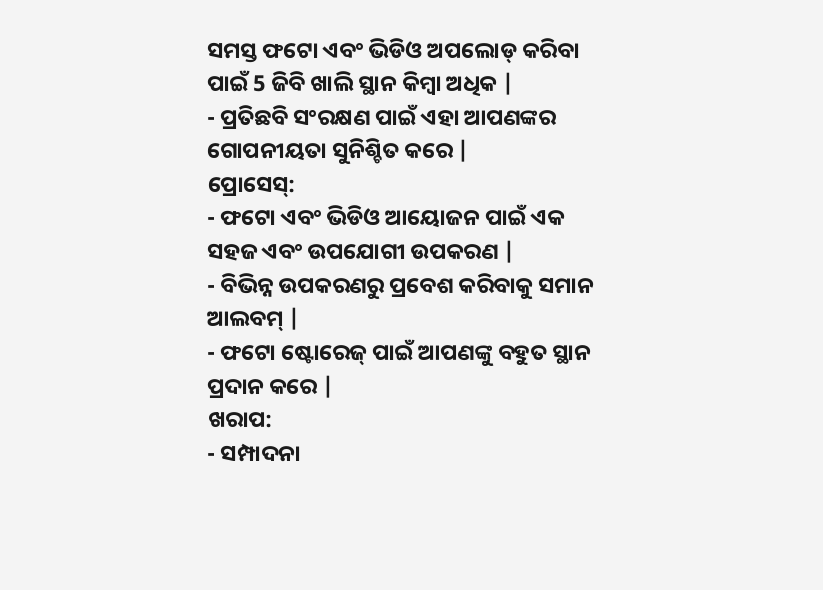ସମସ୍ତ ଫଟୋ ଏବଂ ଭିଡିଓ ଅପଲୋଡ୍ କରିବା ପାଇଁ 5 ଜିବି ଖାଲି ସ୍ଥାନ କିମ୍ବା ଅଧିକ |
- ପ୍ରତିଛବି ସଂରକ୍ଷଣ ପାଇଁ ଏହା ଆପଣଙ୍କର ଗୋପନୀୟତା ସୁନିଶ୍ଚିତ କରେ |
ପ୍ରୋସେସ୍:
- ଫଟୋ ଏବଂ ଭିଡିଓ ଆୟୋଜନ ପାଇଁ ଏକ ସହଜ ଏବଂ ଉପଯୋଗୀ ଉପକରଣ |
- ବିଭିନ୍ନ ଉପକରଣରୁ ପ୍ରବେଶ କରିବାକୁ ସମାନ ଆଲବମ୍ |
- ଫଟୋ ଷ୍ଟୋରେଜ୍ ପାଇଁ ଆପଣଙ୍କୁ ବହୁତ ସ୍ଥାନ ପ୍ରଦାନ କରେ |
ଖରାପ:
- ସମ୍ପାଦନା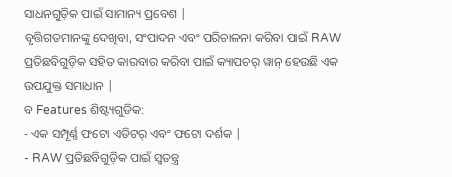ସାଧନଗୁଡ଼ିକ ପାଇଁ ସାମାନ୍ୟ ପ୍ରବେଶ |
ବୃତ୍ତିଗତମାନଙ୍କୁ ଦେଖିବା, ସଂପାଦନ ଏବଂ ପରିଚାଳନା କରିବା ପାଇଁ RAW ପ୍ରତିଛବିଗୁଡ଼ିକ ସହିତ କାରବାର କରିବା ପାଇଁ କ୍ୟାପଚର୍ ୱାନ୍ ହେଉଛି ଏକ ଉପଯୁକ୍ତ ସମାଧାନ |
ବ Features ଶିଷ୍ଟ୍ୟଗୁଡିକ:
- ଏକ ସମ୍ପୂର୍ଣ୍ଣ ଫଟୋ ଏଡିଟର୍ ଏବଂ ଫଟୋ ଦର୍ଶକ |
- RAW ପ୍ରତିଛବିଗୁଡ଼ିକ ପାଇଁ ସ୍ୱତନ୍ତ୍ର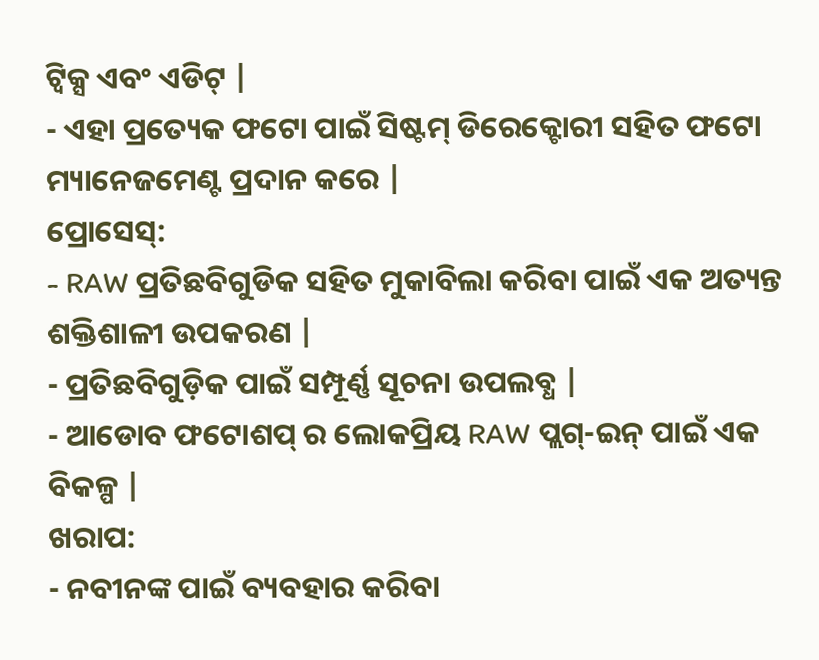ଟ୍ୱିକ୍ସ ଏବଂ ଏଡିଟ୍ |
- ଏହା ପ୍ରତ୍ୟେକ ଫଟୋ ପାଇଁ ସିଷ୍ଟମ୍ ଡିରେକ୍ଟୋରୀ ସହିତ ଫଟୋ ମ୍ୟାନେଜମେଣ୍ଟ ପ୍ରଦାନ କରେ |
ପ୍ରୋସେସ୍:
- RAW ପ୍ରତିଛବିଗୁଡିକ ସହିତ ମୁକାବିଲା କରିବା ପାଇଁ ଏକ ଅତ୍ୟନ୍ତ ଶକ୍ତିଶାଳୀ ଉପକରଣ |
- ପ୍ରତିଛବିଗୁଡ଼ିକ ପାଇଁ ସମ୍ପୂର୍ଣ୍ଣ ସୂଚନା ଉପଲବ୍ଧ |
- ଆଡୋବ ଫଟୋଶପ୍ ର ଲୋକପ୍ରିୟ RAW ପ୍ଲଗ୍-ଇନ୍ ପାଇଁ ଏକ ବିକଳ୍ପ |
ଖରାପ:
- ନବୀନଙ୍କ ପାଇଁ ବ୍ୟବହାର କରିବା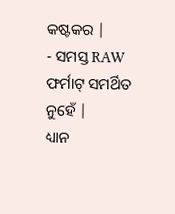କଷ୍ଟକର |
- ସମସ୍ତ RAW ଫର୍ମାଟ୍ ସମର୍ଥିତ ନୁହେଁ |
ଧ୍ୟାନ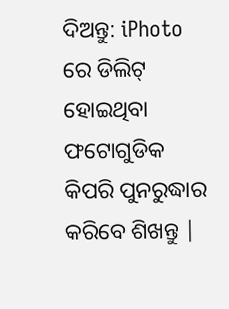ଦିଅନ୍ତୁ: iPhoto ରେ ଡିଲିଟ୍ ହୋଇଥିବା ଫଟୋଗୁଡିକ କିପରି ପୁନରୁଦ୍ଧାର କରିବେ ଶିଖନ୍ତୁ |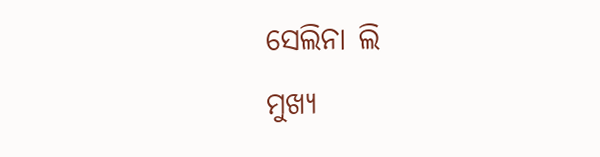ସେଲିନା ଲି
ମୁଖ୍ୟ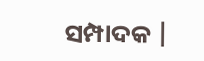ସମ୍ପାଦକ |